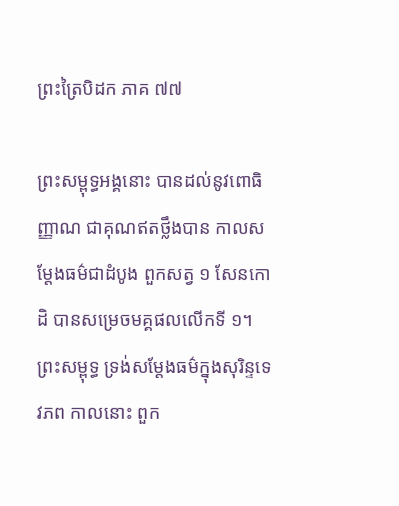ព្រះត្រៃបិដក ភាគ ៧៧

ព្រះសម្ពុទ្ធអង្គនោះ បានដល់នូវពោធិញ្ញាណ ជាគុណឥតថ្លឹងបាន កាលសម្តែងធម៌ជាដំបូង ពួកសត្វ ១ សែនកោដិ បានសម្រេចមគ្គផលលើកទី ១។ ព្រះសម្ពុទ្ធ ទ្រង់សម្តែងធម៌ក្នុងសុរិន្ទទេវភព កាលនោះ ពួក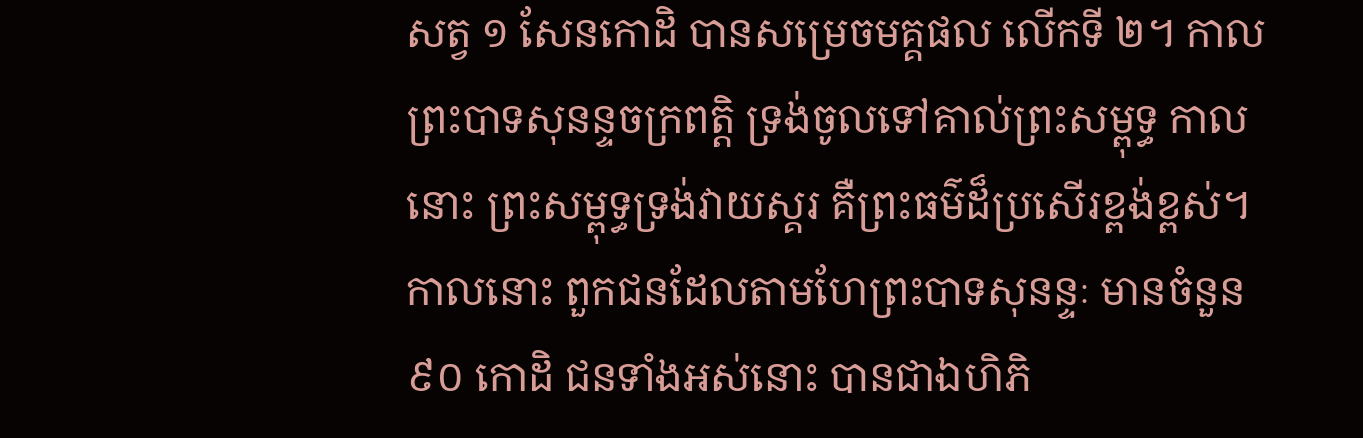សត្វ ១ សែនកោដិ បានសម្រេចមគ្គផល លើកទី ២។ កាលព្រះបាទសុនន្ទចក្រពត្តិ ទ្រង់ចូលទៅគាល់ព្រះសម្ពុទ្ធ កាលនោះ ព្រះសម្ពុទ្ធទ្រង់វាយស្គរ គឺព្រះធម៌ដ៏ប្រសើរខ្ពង់ខ្ពស់។ កាលនោះ ពួកជនដែលតាមហែព្រះបាទសុនន្ទៈ មានចំនួន ៩០ កោដិ ជនទាំងអស់នោះ បានជាឯហិភិ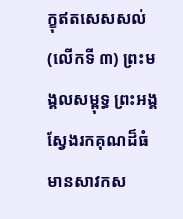ក្ខុឥតសេសសល់ (លើកទី ៣) ព្រះមង្គលសម្ពុទ្ធ ព្រះអង្គស្វែងរកគុណដ៏ធំ មានសាវកស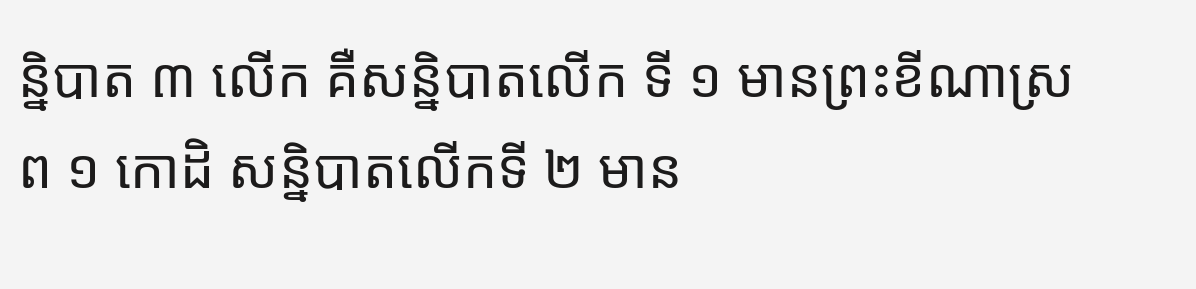ន្និបាត ៣ លើក គឺសន្និបាតលើក ទី ១ មានព្រះខីណាស្រព ១ កោដិ សន្និបាតលើកទី ២ មាន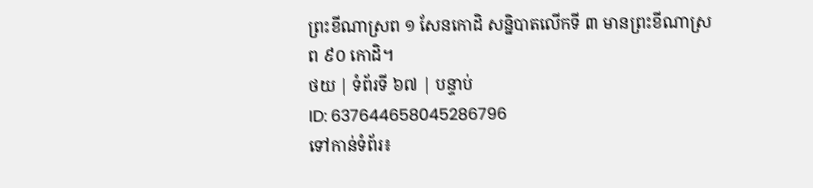ព្រះខីណាស្រព ១ សែនកោដិ សន្និបាតលើកទី ៣ មានព្រះខីណាស្រព ៩០ កោដិ។
ថយ | ទំព័រទី ៦៧ | បន្ទាប់
ID: 637644658045286796
ទៅកាន់ទំព័រ៖